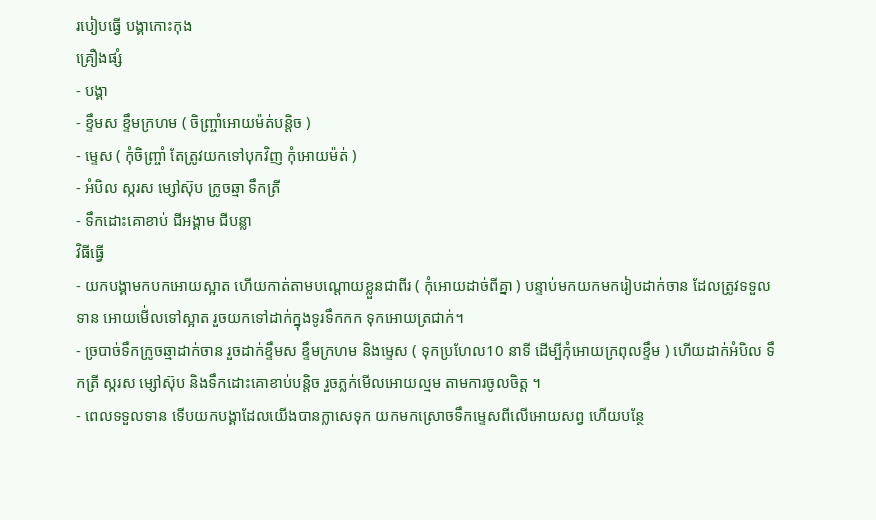របៀបធ្វើ បង្គាកោះកុង
គ្រឿងផ្សំ
- បង្គា
- ខ្ទឹមស ខ្ទឹមក្រហម ( ចិញ្ច្រាំអោយម៉ត់បន្តិច )
- ម្ទេស ( កុំចិញ្ច្រាំ តែត្រូវយកទៅបុកវិញ កុំអោយម៉ត់ )
- អំបិល ស្ករស ម្សៅស៊ុប ក្រូចឆ្មា ទឹកត្រី
- ទឹកដោះគោខាប់ ជីអង្គាម ជីបន្លា
វិធីធ្វើ
- យកបង្គាមកបកអោយស្អាត ហើយកាត់តាមបណ្ដោយខ្លួនជាពីរ ( កុំអោយដាច់ពីគ្នា ) បន្ទាប់មកយកមករៀបដាក់ចាន ដែលត្រូវទទួលទាន អោយមើ់លទៅស្អាត រួចយកទៅដាក់ក្នុងទូរទឹកកក ទុកអោយត្រជាក់។
- ច្របាច់ទឹកក្រូចឆ្មាដាក់ចាន រួចដាក់ខ្ទឹមស ខ្ទឹមក្រហម និងម្ទេស ( ទុកប្រហែល10 នាទី ដើម្បីកុំអោយក្រពុលខ្ទឹម ) ហើយដាក់អំបិល ទឹកត្រី ស្ករស ម្សៅស៊ុប និងទឹកដោះគោខាប់បន្តិច រួចភ្លក់មើលអោយល្មម តាមការចូលចិត្ត ។
- ពេលទទួលទាន ទើបយកបង្គាដែលយើងបានក្លាសេទុក យកមកស្រោចទឹកម្ទេសពីលើអោយសព្វ ហើយបន្ថែ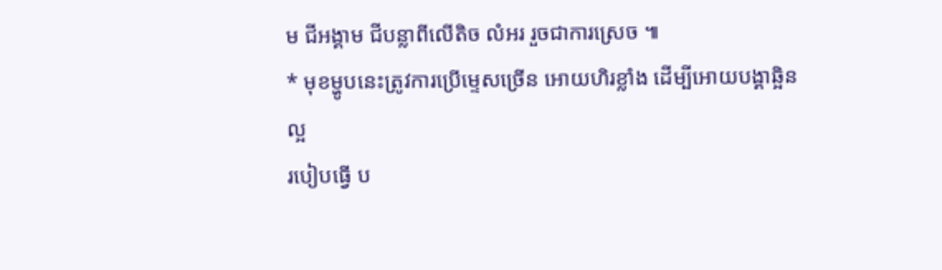ម ជីអង្គាម ជីបន្លាពីលើតិច លំអរ រួចជាការស្រេច ៕
* មុខម្ហូបនេះត្រូវការប្រើម្ទេសច្រើន អោយហិរខ្លាំង ដើម្បីអោយបង្គាឆ្អិនល្អ
របៀបធ្វើ ប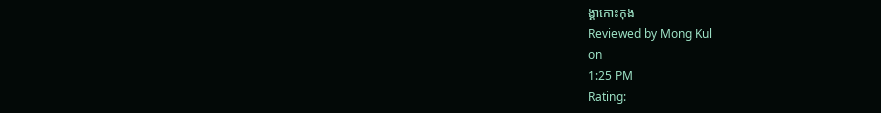ង្គាកោះកុង
Reviewed by Mong Kul
on
1:25 PM
Rating: